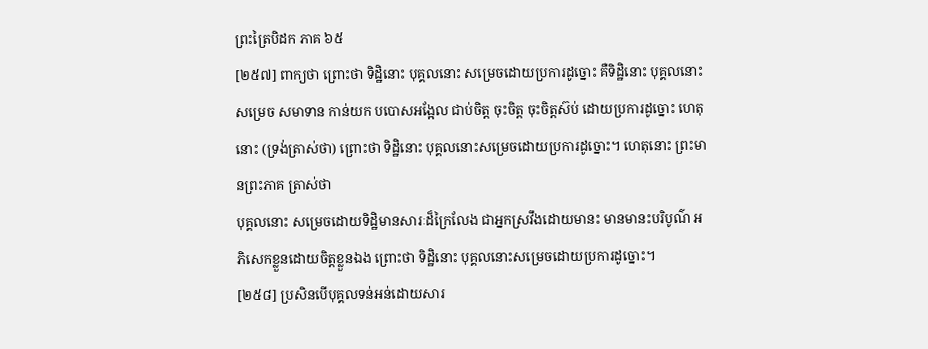ព្រះត្រៃបិដក ភាគ ៦៥
[២៥៧] ពាក្យថា ព្រោះថា ទិដ្ឋិនោះ បុគ្គលនោះ សម្រេចដោយប្រការដូច្នោះ គឺទិដ្ឋិនោះ បុគ្គលនោះ សម្រេច សមាទាន កាន់យក បបោសអង្អែល ជាប់ចិត្ត ចុះចិត្ត ចុះចិត្តស៊ប់ ដោយប្រការដូច្នោះ ហេតុនោះ (ទ្រង់ត្រាស់ថា) ព្រោះថា ទិដ្ឋិនោះ បុគ្គលនោះសម្រេចដោយប្រការដូច្នោះ។ ហេតុនោះ ព្រះមានព្រះភាគ ត្រាស់ថា
បុគ្គលនោះ សម្រេចដោយទិដ្ឋិមានសារៈដ៏ក្រៃលែង ជាអ្នកស្រវឹងដោយមានះ មានមានះបរិបូណ៌ អភិសេកខ្លួនដោយចិត្តខ្លួនឯង ព្រោះថា ទិដ្ឋិនោះ បុគ្គលនោះសម្រេចដោយប្រការដូច្នោះ។
[២៥៨] ប្រសិនបើបុគ្គលទន់អន់ដោយសារ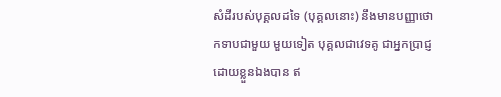សំដីរបស់បុគ្គលដទៃ (បុគ្គលនោះ) នឹងមានបញ្ញាថោកទាបជាមួយ មួយទៀត បុគ្គលជាវេទគូ ជាអ្នកប្រាជ្ញដោយខ្លួនឯងបាន ឥ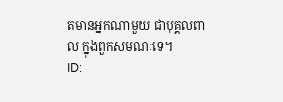តមានអ្នកណាមួយ ជាបុគ្គលពាល ក្នុងពួកសមណៈទេ។
ID: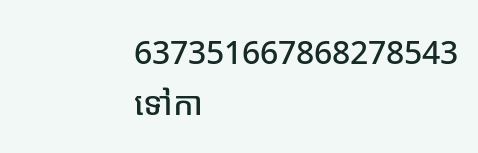637351667868278543
ទៅកា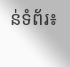ន់ទំព័រ៖